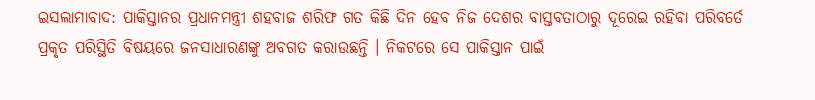ଇସଲାମାବାଦ: ପାକିସ୍ତାନର ପ୍ରଧାନମନ୍ତ୍ରୀ ଶହବାଜ ଶରିଫ ଗତ କିଛି ଦିନ ହେବ ନିଜ ଦେଶର ବାସ୍ତବତାଠାରୁ ଦୂରେଇ ରହିବା ପରିବର୍ତେ ପ୍ରକୃତ ପରିସ୍ଥିତି ବିଷୟରେ ଜନସାଧାରଣଙ୍କୁ ଅବଗତ କରାଉଛନ୍ତି । ନିକଟରେ ସେ ପାକିସ୍ତାନ ପାଇଁ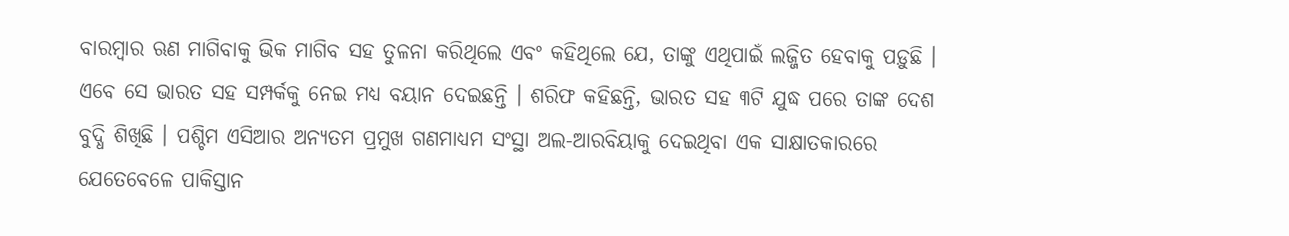ବାରମ୍ବାର ଋଣ ମାଗିବାକୁ ଭିକ ମାଗିବ ସହ ତୁଳନା କରିଥିଲେ ଏବଂ କହିଥିଲେ ଯେ, ତାଙ୍କୁ ଏଥିପାଇଁ ଲଜ୍ଜିତ ହେବାକୁ ପଡ଼ୁଛି । ଏବେ ସେ ଭାରତ ସହ ସମ୍ପର୍କକୁ ନେଇ ମଧ୍ୟ ବୟାନ ଦେଇଛନ୍ତି । ଶରିଫ କହିଛନ୍ତି, ଭାରତ ସହ ୩ଟି ଯୁଦ୍ଧ ପରେ ତାଙ୍କ ଦେଶ ବୁଦ୍ଧି ଶିଖିଛି । ପଶ୍ଚିମ ଏସିଆର ଅନ୍ୟତମ ପ୍ରମୁଖ ଗଣମାଧ୍ୟମ ସଂସ୍ଥା ଅଲ-ଆରବିୟାକୁ ଦେଇଥିବା ଏକ ସାକ୍ଷାତକାରରେ ଯେତେବେଳେ ପାକିସ୍ତାନ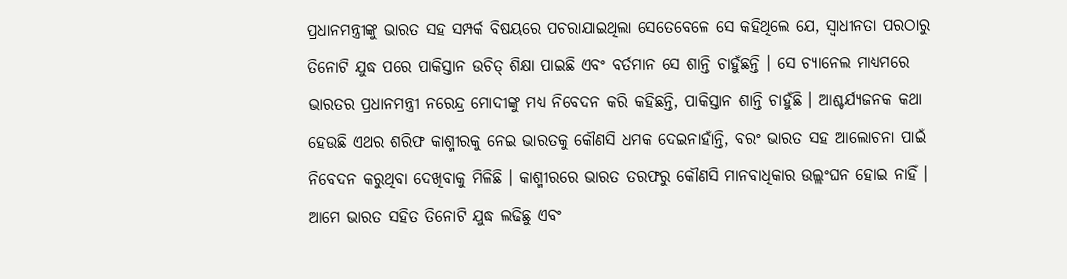ପ୍ରଧାନମନ୍ତ୍ରୀଙ୍କୁ ଭାରତ ସହ ସମ୍ପର୍କ ବିଷୟରେ ପଚରାଯାଇଥିଲା ସେତେବେଳେ ସେ କହିଥିଲେ ଯେ, ସ୍ୱାଧୀନତା ପରଠାରୁ ତିନୋଟି ଯୁଦ୍ଧ ପରେ ପାକିସ୍ତାନ ଉଚିତ୍ ଶିକ୍ଷା ପାଇଛି ଏବଂ ବର୍ତମାନ ସେ ଶାନ୍ତି ଚାହୁଁଛନ୍ତି । ସେ ଚ୍ୟାନେଲ ମାଧ୍ୟମରେ ଭାରତର ପ୍ରଧାନମନ୍ତ୍ରୀ ନରେନ୍ଦ୍ର ମୋଦୀଙ୍କୁ ମଧ୍ୟ ନିବେଦନ କରି କହିଛନ୍ତି, ପାକିସ୍ତାନ ଶାନ୍ତି ଚାହୁଁଛି । ଆଶ୍ଚର୍ଯ୍ୟଜନକ କଥା ହେଉଛି ଏଥର ଶରିଫ କାଶ୍ମୀରକୁ ନେଇ ଭାରତକୁ କୌଣସି ଧମକ ଦେଇନାହାଁନ୍ତି, ବରଂ ଭାରତ ସହ ଆଲୋଚନା ପାଇଁ ନିବେଦନ କରୁଥିବା ଦେଖିବାକୁ ମିଳିଛି । କାଶ୍ମୀରରେ ଭାରତ ତରଫରୁ କୌଣସି ମାନବାଧିକାର ଉଲ୍ଲଂଘନ ହୋଇ ନାହିଁ । ଆମେ ଭାରତ ସହିତ ତିନୋଟି ଯୁଦ୍ଧ ଲଢିଛୁ ଏବଂ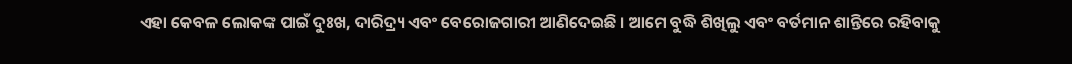ଏହା କେବଳ ଲୋକଙ୍କ ପାଇଁ ଦୁଃଖ, ଦାରିଦ୍ର୍ୟ ଏବଂ ବେରୋଜଗାରୀ ଆଣିଦେଇଛି । ଆମେ ବୁଦ୍ଧି ଶିଖିଲୁ ଏବଂ ବର୍ତମାନ ଶାନ୍ତିରେ ରହିବାକୁ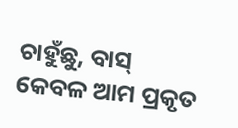ଚାହୁଁଛୁ, ବାସ୍ କେବଳ ଆମ ପ୍ରକୃତ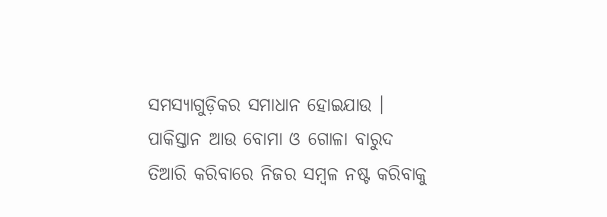ସମସ୍ୟାଗୁଡ଼ିକର ସମାଧାନ ହୋଇଯାଉ । ପାକିସ୍ତାନ ଆଉ ବୋମା ଓ ଗୋଳା ବାରୁଦ ତିଆରି କରିବାରେ ନିଜର ସମ୍ବଳ ନଷ୍ଟ କରିବାକୁ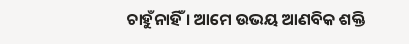ଚାହୁଁନାହିଁ । ଆମେ ଉଭୟ ଆଣବିକ ଶକ୍ତି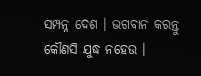ସମ୍ପନ୍ନ ଦେଶ । ଭଗବାନ କରନ୍ତୁ କୌଣସି ଯୁଦ୍ଧ ନହେଉ ।